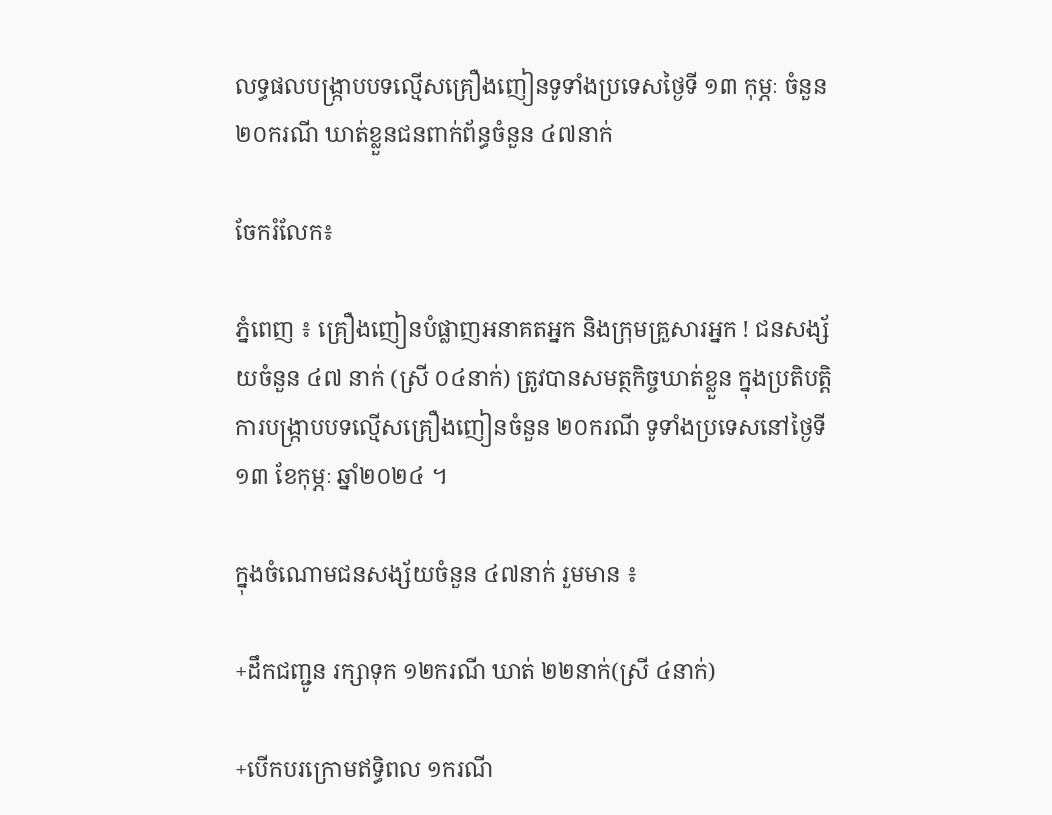លទ្ធផលបង្ក្រាបបទល្មើសគ្រឿងញៀនទូទាំងប្រទេសថ្ងៃទី ១៣ កុម្ភៈ ចំនួន ២០ករណី ឃាត់ខ្លួនជនពាក់ព័ន្ធចំនួន ៤៧នាក់

ចែករំលែក៖

ភ្នំពេញ ៖ គ្រឿងញៀនបំផ្លាញអនាគតអ្នក និងក្រុមគ្រួសារអ្នក ! ជនសង្ស័យចំនួន ៤៧ នាក់ (ស្រី ០៤នាក់) ត្រូវបានសមត្ថកិច្ចឃាត់ខ្លួន ក្នុងប្រតិបត្តិការបង្ក្រាបបទល្មើសគ្រឿងញៀនចំនួន ២០ករណី ទូទាំងប្រទេសនៅថ្ងៃទី១៣ ខែកុម្ភៈ ឆ្នាំ២០២៤ ។

ក្នុងចំណោមជនសង្ស័យចំនួន ៤៧នាក់ រួមមាន ៖

+ដឹកជញ្ជូន រក្សាទុក ១២ករណី ឃាត់ ២២នាក់(ស្រី ៤នាក់)

+បើកបរក្រោមឥទ្ធិពល ១ករណី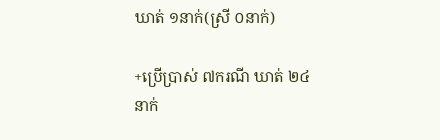ឃាត់ ១នាក់(ស្រី ០នាក់)

+ប្រើប្រាស់ ៧ករណី ឃាត់ ២៤នាក់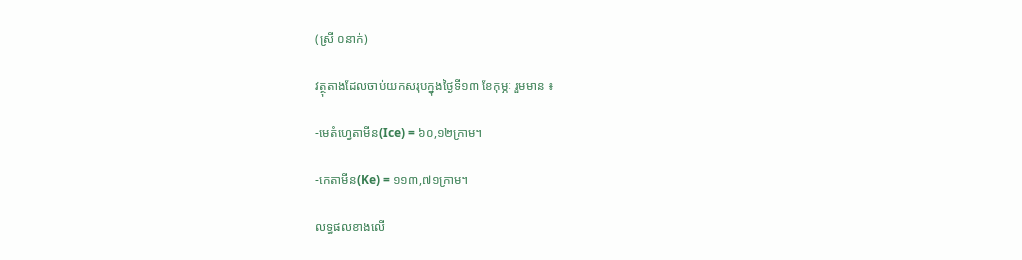(ស្រី ០នាក់)

វត្ថុតាងដែលចាប់យកសរុបក្នុងថ្ងៃទី១៣ ខែកុម្ភៈ រួមមាន ៖

-មេតំហ្វេតាមីន(Ice) = ៦០,១២ក្រាម។

-កេតាមីន(Ke) = ១១៣,៧១ក្រាម។

លទ្ធផលខាងលើ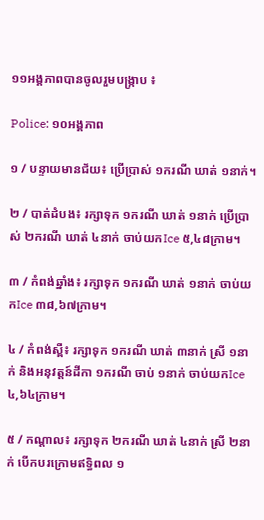១១អង្គភាពបានចូលរួមបង្ក្រាប ៖

Police: ១០អង្គភាព

១ / បន្ទាយមានជ័យ៖ ប្រើប្រាស់ ១ករណី ឃាត់ ១នាក់។

២ / បាត់ដំបង៖ រក្សាទុក ១ករណី ឃាត់ ១នាក់ ប្រើប្រាស់ ២ករណី ឃាត់ ៤នាក់ ចាប់យកIce ៥,៤៨ក្រាម។

៣ / កំពង់ឆ្នាំង៖ រក្សាទុក ១ករណី ឃាត់ ១នាក់ ចាប់យកIce ៣៨,៦៧ក្រាម។

៤ / កំពង់ស្ពឺ៖ រក្សាទុក ១ករណី ឃាត់ ៣នាក់ ស្រី ១នាក់ និងអនុវត្តន៍ដីកា ១ករណី ចាប់ ១នាក់ ចាប់យកIce ៤,៦៤ក្រាម។

៥ / កណ្តាល៖ រក្សាទុក ២ករណី ឃាត់ ៤នាក់ ស្រី ២នាក់ បើកបរក្រោមឥទ្ធិពល ១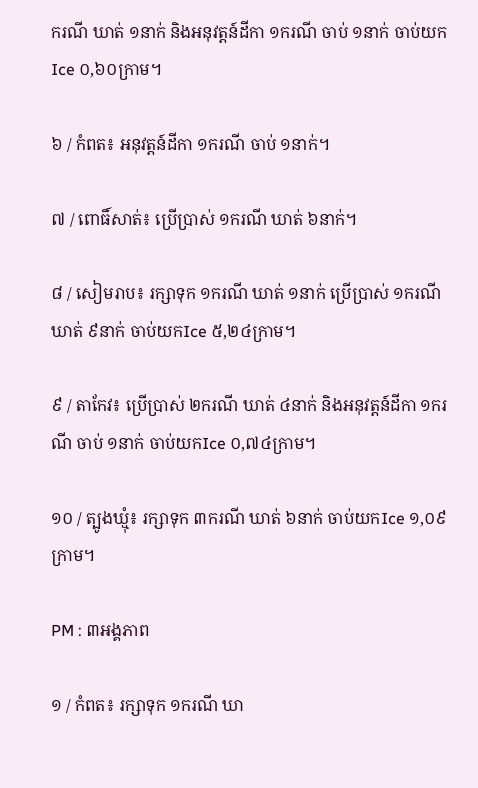ករណី ឃាត់ ១នាក់ និងអនុវត្តន៍ដីកា ១ករណី ចាប់ ១នាក់ ចាប់យកIce ០,៦០ក្រាម។

៦ / កំពត៖ អនុវត្តន៍ដីកា ១ករណី ចាប់ ១នាក់។

៧ / ពោធិ៍សាត់៖ ប្រើប្រាស់ ១ករណី ឃាត់ ៦នាក់។

៨ / សៀមរាប៖ រក្សាទុក ១ករណី ឃាត់ ១នាក់ ប្រើប្រាស់ ១ករណី ឃាត់ ៩នាក់ ចាប់យកIce ៥,២៤ក្រាម។

៩ / តាកែវ៖ ប្រើប្រាស់ ២ករណី ឃាត់ ៤នាក់ និងអនុវត្តន៍ដីកា ១ករណី ចាប់ ១នាក់ ចាប់យកIce ០,៧៤ក្រាម។

១០ / ត្បូងឃ្មុំ៖ រក្សាទុក ៣ករណី ឃាត់ ៦នាក់ ចាប់យកIce ១,០៩ក្រាម។

PM : ៣អង្គភាព

១ / កំពត៖ រក្សាទុក ១ករណី ឃា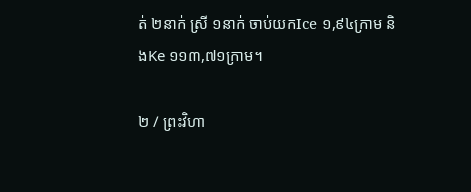ត់ ២នាក់ ស្រី ១នាក់ ចាប់យកIce ១,៩៤ក្រាម និងKe ១១៣,៧១ក្រាម។

២ / ព្រះវិហា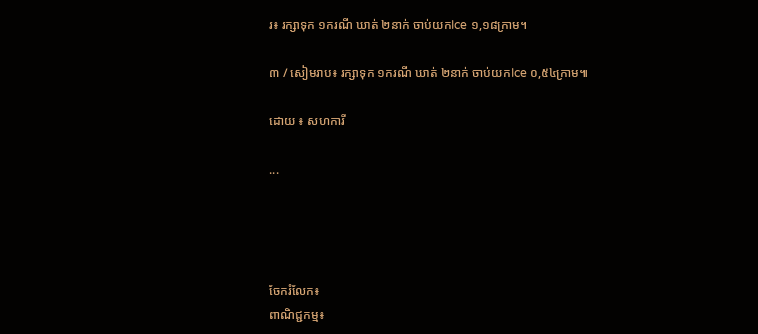រ៖ រក្សាទុក ១ករណី ឃាត់ ២នាក់ ចាប់យកIce ១,១៨ក្រាម។

៣ / សៀមរាប៖ រក្សាទុក ១ករណី ឃាត់ ២នាក់ ចាប់យកIce ០,៥៤ក្រាម៕

ដោយ ៖ សហការី

...




ចែករំលែក៖
ពាណិជ្ជកម្ម៖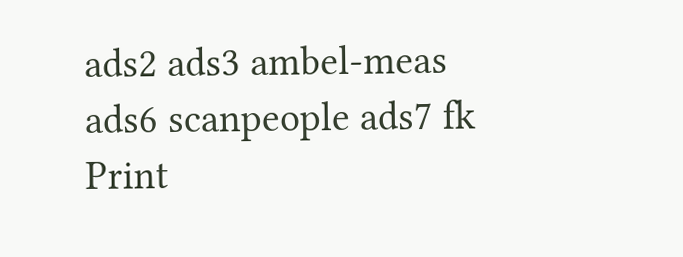ads2 ads3 ambel-meas ads6 scanpeople ads7 fk Print